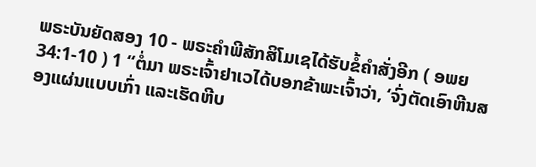ພຣະບັນຍັດສອງ 10 - ພຣະຄຳພີສັກສິໂມເຊໄດ້ຮັບຂໍ້ຄຳສັ່ງອີກ ( ອພຍ 34:1-10 ) 1 “ຕໍ່ມາ ພຣະເຈົ້າຢາເວໄດ້ບອກຂ້າພະເຈົ້າວ່າ, ‘ຈົ່ງຕັດເອົາຫີນສອງແຜ່ນແບບເກົ່າ ແລະເຮັດຫີບ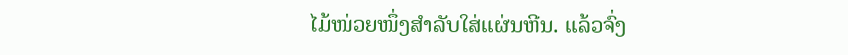ໄມ້ໜ່ວຍໜຶ່ງສຳລັບໃສ່ແຜ່ນຫີນ. ແລ້ວຈົ່ງ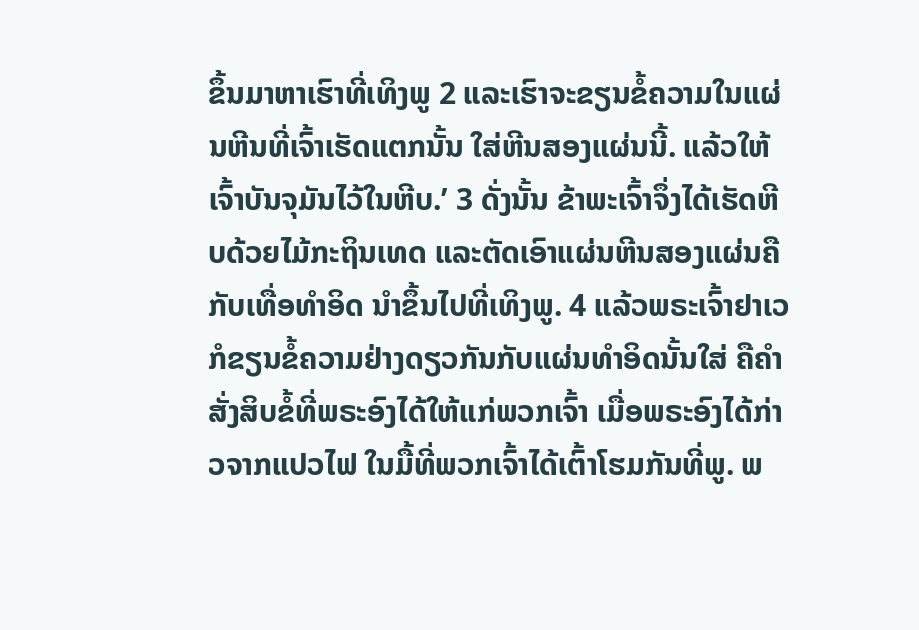ຂຶ້ນມາຫາເຮົາທີ່ເທິງພູ 2 ແລະເຮົາຈະຂຽນຂໍ້ຄວາມໃນແຜ່ນຫີນທີ່ເຈົ້າເຮັດແຕກນັ້ນ ໃສ່ຫີນສອງແຜ່ນນີ້. ແລ້ວໃຫ້ເຈົ້າບັນຈຸມັນໄວ້ໃນຫີບ.’ 3 ດັ່ງນັ້ນ ຂ້າພະເຈົ້າຈຶ່ງໄດ້ເຮັດຫີບດ້ວຍໄມ້ກະຖິນເທດ ແລະຕັດເອົາແຜ່ນຫີນສອງແຜ່ນຄືກັບເທື່ອທຳອິດ ນຳຂຶ້ນໄປທີ່ເທິງພູ. 4 ແລ້ວພຣະເຈົ້າຢາເວກໍຂຽນຂໍ້ຄວາມຢ່າງດຽວກັນກັບແຜ່ນທຳອິດນັ້ນໃສ່ ຄືຄຳສັ່ງສິບຂໍ້ທີ່ພຣະອົງໄດ້ໃຫ້ແກ່ພວກເຈົ້າ ເມື່ອພຣະອົງໄດ້ກ່າວຈາກແປວໄຟ ໃນມື້ທີ່ພວກເຈົ້າໄດ້ເຕົ້າໂຮມກັນທີ່ພູ. ພ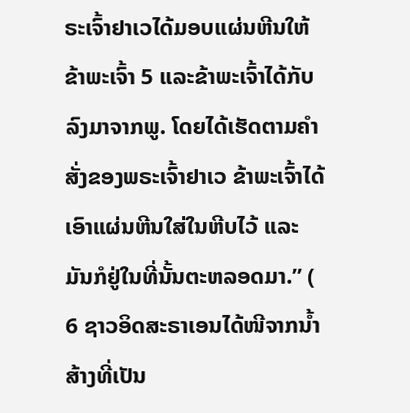ຣະເຈົ້າຢາເວໄດ້ມອບແຜ່ນຫີນໃຫ້ຂ້າພະເຈົ້າ 5 ແລະຂ້າພະເຈົ້າໄດ້ກັບລົງມາຈາກພູ. ໂດຍໄດ້ເຮັດຕາມຄຳສັ່ງຂອງພຣະເຈົ້າຢາເວ ຂ້າພະເຈົ້າໄດ້ເອົາແຜ່ນຫີນໃສ່ໃນຫີບໄວ້ ແລະມັນກໍຢູ່ໃນທີ່ນັ້ນຕະຫລອດມາ.” ( 6 ຊາວອິດສະຣາເອນໄດ້ໜີຈາກນໍ້າສ້າງທີ່ເປັນ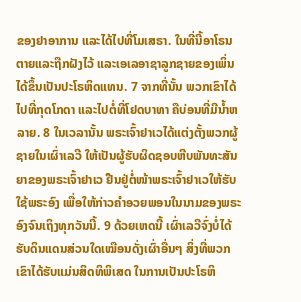ຂອງຢາອາການ ແລະໄດ້ໄປທີ່ໂມເສຣາ. ໃນທີ່ນີ້ອາໂຣນຕາຍແລະຖືກຝັງໄວ້ ແລະເອເລອາຊາລູກຊາຍຂອງເພິ່ນໄດ້ຂຶ້ນເປັນປະໂຣຫິດແທນ. 7 ຈາກທີ່ນັ້ນ ພວກເຂົາໄດ້ໄປທີ່ກຸດໂກດາ ແລະໄປຕໍ່ທີ່ໂຢດບາທາ ຄືບ່ອນທີ່ມີນໍ້າຫລາຍ. 8 ໃນເວລານັ້ນ ພຣະເຈົ້າຢາເວໄດ້ແຕ່ງຕັ້ງພວກຜູ້ຊາຍໃນເຜົ່າເລວີ ໃຫ້ເປັນຜູ້ຮັບຜິດຊອບຫີບພັນທະສັນຍາຂອງພຣະເຈົ້າຢາເວ ຢືນຢູ່ຕໍ່ໜ້າພຣະເຈົ້າຢາເວໃຫ້ຮັບໃຊ້ພຣະອົງ ເພື່ອໃຫ້ກ່າວຄຳອວຍພອນໃນນາມຂອງພຣະອົງຈົນເຖິງທຸກວັນນີ້. 9 ດ້ວຍເຫດນີ້ ເຜົ່າເລວີຈົ່ງບໍ່ໄດ້ຮັບດິນແດນສ່ວນໃດເໝືອນດັ່ງເຜົ່າອື່ນໆ ສິ່ງທີ່ພວກເຂົາໄດ້ຮັບແມ່ນສິດທິພິເສດ ໃນການເປັນປະໂຣຫິ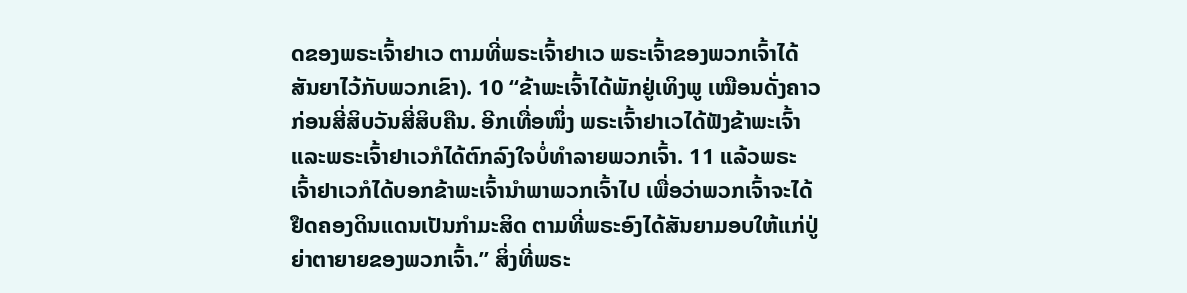ດຂອງພຣະເຈົ້າຢາເວ ຕາມທີ່ພຣະເຈົ້າຢາເວ ພຣະເຈົ້າຂອງພວກເຈົ້າໄດ້ສັນຍາໄວ້ກັບພວກເຂົາ). 10 “ຂ້າພະເຈົ້າໄດ້ພັກຢູ່ເທິງພູ ເໝືອນດັ່ງຄາວກ່ອນສີ່ສິບວັນສີ່ສິບຄືນ. ອີກເທື່ອໜຶ່ງ ພຣະເຈົ້າຢາເວໄດ້ຟັງຂ້າພະເຈົ້າ ແລະພຣະເຈົ້າຢາເວກໍໄດ້ຕົກລົງໃຈບໍ່ທຳລາຍພວກເຈົ້າ. 11 ແລ້ວພຣະເຈົ້າຢາເວກໍໄດ້ບອກຂ້າພະເຈົ້ານຳພາພວກເຈົ້າໄປ ເພື່ອວ່າພວກເຈົ້າຈະໄດ້ຢຶດຄອງດິນແດນເປັນກຳມະສິດ ຕາມທີ່ພຣະອົງໄດ້ສັນຍາມອບໃຫ້ແກ່ປູ່ຍ່າຕາຍາຍຂອງພວກເຈົ້າ.” ສິ່ງທີ່ພຣະ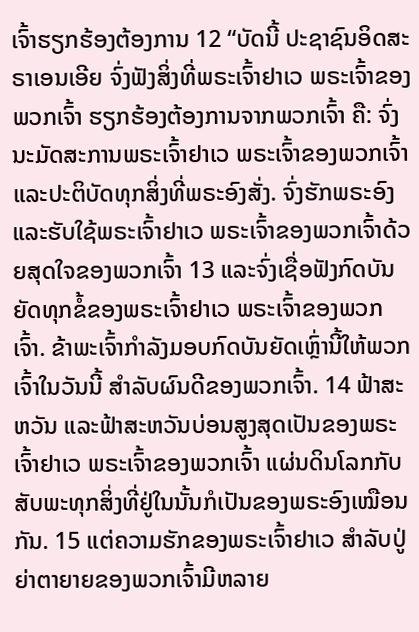ເຈົ້າຮຽກຮ້ອງຕ້ອງການ 12 “ບັດນີ້ ປະຊາຊົນອິດສະຣາເອນເອີຍ ຈົ່ງຟັງສິ່ງທີ່ພຣະເຈົ້າຢາເວ ພຣະເຈົ້າຂອງພວກເຈົ້າ ຮຽກຮ້ອງຕ້ອງການຈາກພວກເຈົ້າ ຄື: ຈົ່ງນະມັດສະການພຣະເຈົ້າຢາເວ ພຣະເຈົ້າຂອງພວກເຈົ້າ ແລະປະຕິບັດທຸກສິ່ງທີ່ພຣະອົງສັ່ງ. ຈົ່ງຮັກພຣະອົງ ແລະຮັບໃຊ້ພຣະເຈົ້າຢາເວ ພຣະເຈົ້າຂອງພວກເຈົ້າດ້ວຍສຸດໃຈຂອງພວກເຈົ້າ 13 ແລະຈົ່ງເຊື່ອຟັງກົດບັນຍັດທຸກຂໍ້ຂອງພຣະເຈົ້າຢາເວ ພຣະເຈົ້າຂອງພວກເຈົ້າ. ຂ້າພະເຈົ້າກຳລັງມອບກົດບັນຍັດເຫຼົ່ານີ້ໃຫ້ພວກເຈົ້າໃນວັນນີ້ ສຳລັບຜົນດີຂອງພວກເຈົ້າ. 14 ຟ້າສະຫວັນ ແລະຟ້າສະຫວັນບ່ອນສູງສຸດເປັນຂອງພຣະເຈົ້າຢາເວ ພຣະເຈົ້າຂອງພວກເຈົ້າ ແຜ່ນດິນໂລກກັບສັບພະທຸກສິ່ງທີ່ຢູ່ໃນນັ້ນກໍເປັນຂອງພຣະອົງເໝືອນກັນ. 15 ແຕ່ຄວາມຮັກຂອງພຣະເຈົ້າຢາເວ ສຳລັບປູ່ຍ່າຕາຍາຍຂອງພວກເຈົ້າມີຫລາຍ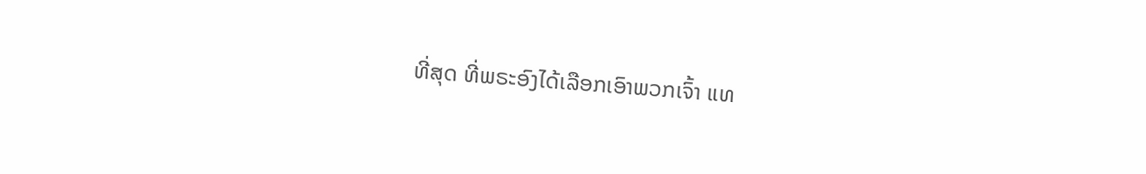ທີ່ສຸດ ທີ່ພຣະອົງໄດ້ເລືອກເອົາພວກເຈົ້າ ແທ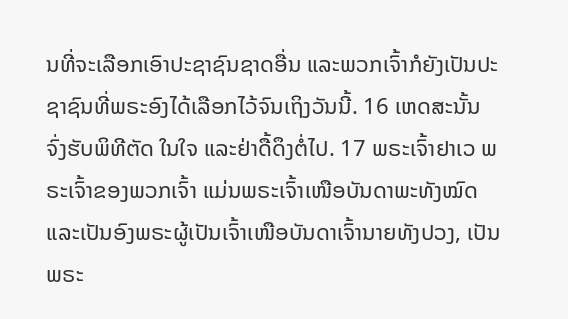ນທີ່ຈະເລືອກເອົາປະຊາຊົນຊາດອື່ນ ແລະພວກເຈົ້າກໍຍັງເປັນປະຊາຊົນທີ່ພຣະອົງໄດ້ເລືອກໄວ້ຈົນເຖິງວັນນີ້. 16 ເຫດສະນັ້ນ ຈົ່ງຮັບພິທີຕັດ ໃນໃຈ ແລະຢ່າດື້ດຶງຕໍ່ໄປ. 17 ພຣະເຈົ້າຢາເວ ພຣະເຈົ້າຂອງພວກເຈົ້າ ແມ່ນພຣະເຈົ້າເໜືອບັນດາພະທັງໝົດ ແລະເປັນອົງພຣະຜູ້ເປັນເຈົ້າເໜືອບັນດາເຈົ້ານາຍທັງປວງ, ເປັນພຣະ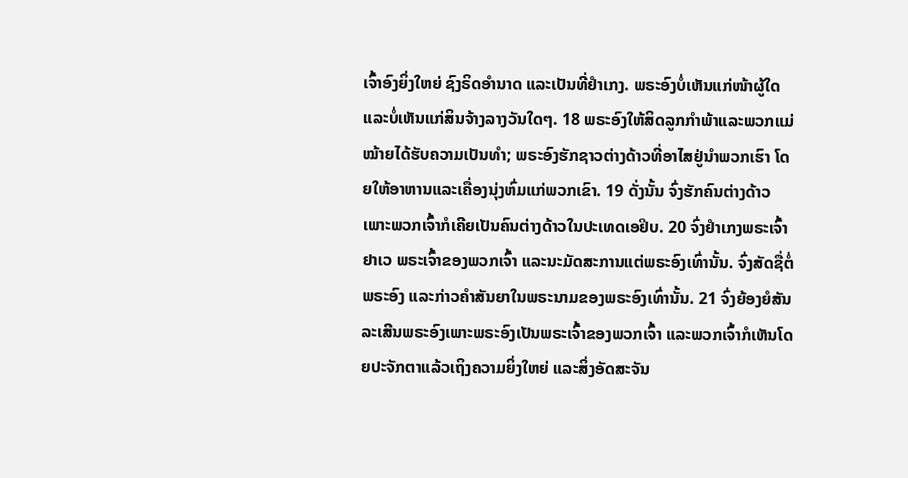ເຈົ້າອົງຍິ່ງໃຫຍ່ ຊົງຣິດອຳນາດ ແລະເປັນທີ່ຢຳເກງ. ພຣະອົງບໍ່ເຫັນແກ່ໜ້າຜູ້ໃດແລະບໍ່ເຫັນແກ່ສິນຈ້າງລາງວັນໃດໆ. 18 ພຣະອົງໃຫ້ສິດລູກກຳພ້າແລະພວກແມ່ໝ້າຍໄດ້ຮັບຄວາມເປັນທຳ; ພຣະອົງຮັກຊາວຕ່າງດ້າວທີ່ອາໄສຢູ່ນຳພວກເຮົາ ໂດຍໃຫ້ອາຫານແລະເຄື່ອງນຸ່ງຫົ່ມແກ່ພວກເຂົາ. 19 ດັ່ງນັ້ນ ຈົ່ງຮັກຄົນຕ່າງດ້າວ ເພາະພວກເຈົ້າກໍເຄີຍເປັນຄົນຕ່າງດ້າວໃນປະເທດເອຢິບ. 20 ຈົ່ງຢຳເກງພຣະເຈົ້າຢາເວ ພຣະເຈົ້າຂອງພວກເຈົ້າ ແລະນະມັດສະການແຕ່ພຣະອົງເທົ່ານັ້ນ. ຈົ່ງສັດຊື່ຕໍ່ພຣະອົງ ແລະກ່າວຄຳສັນຍາໃນພຣະນາມຂອງພຣະອົງເທົ່ານັ້ນ. 21 ຈົ່ງຍ້ອງຍໍສັນລະເສີນພຣະອົງເພາະພຣະອົງເປັນພຣະເຈົ້າຂອງພວກເຈົ້າ ແລະພວກເຈົ້າກໍເຫັນໂດຍປະຈັກຕາແລ້ວເຖິງຄວາມຍິ່ງໃຫຍ່ ແລະສິ່ງອັດສະຈັນ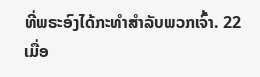ທີ່ພຣະອົງໄດ້ກະທຳສຳລັບພວກເຈົ້າ. 22 ເມື່ອ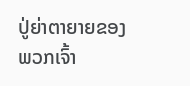ປູ່ຍ່າຕາຍາຍຂອງພວກເຈົ້າ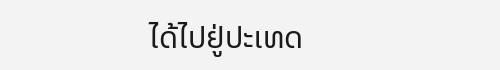ໄດ້ໄປຢູ່ປະເທດ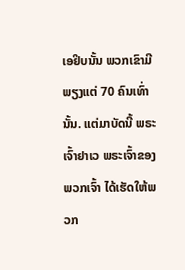ເອຢິບນັ້ນ ພວກເຂົາມີພຽງແຕ່ 70 ຄົນເທົ່ານັ້ນ. ແຕ່ມາບັດນີ້ ພຣະເຈົ້າຢາເວ ພຣະເຈົ້າຂອງພວກເຈົ້າ ໄດ້ເຮັດໃຫ້ພວກ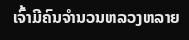ເຈົ້າມີຄົນຈຳນວນຫລວງຫລາຍ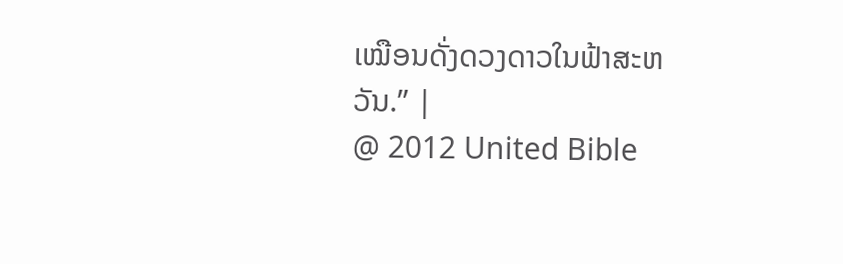ເໝືອນດັ່ງດວງດາວໃນຟ້າສະຫວັນ.” |
@ 2012 United Bible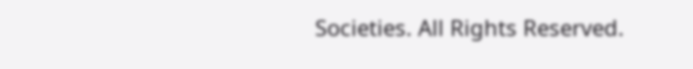Societies. All Rights Reserved.